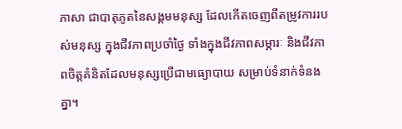ភាសា ជាបាតុភូតនៃសង្គមមនុស្ស ដែលកើតចេញពីតម្រូវការរបស់មនុស្ស ក្នុងជីវភាពប្រចាំថ្ងៃ ទាំងក្នុងជីវភាពសម្ភារៈ និងជីវភាពចិត្តគំនិតដែលមនុស្សប្រើជាមធ្យោបាយ សម្រាប់ទំនាក់ទំនងគ្នា។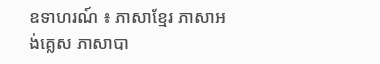ឧទាហរណ៍ ៖ ភាសាខ្មែរ ភាសាអង់គ្លេស ភាសាបា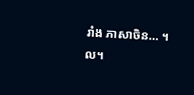រាំង ភាសាចិន… ។ល។